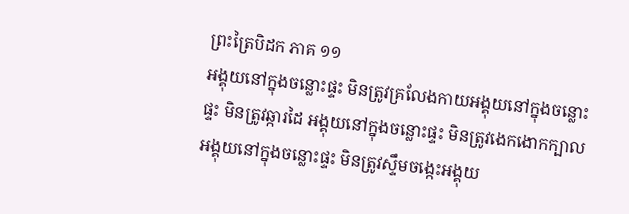ព្រះត្រៃបិដក ភាគ ១១
អង្គុយនៅក្នុងចន្លោះផ្ទះ មិនត្រូវគ្រលែងកាយអង្គុយនៅក្នុងចន្លោះផ្ទះ មិនត្រូវឆ្ការដៃ អង្គុយនៅក្នុងចន្លោះផ្ទះ មិនត្រូវងេកងោកក្បាល អង្គុយនៅក្នុងចន្លោះផ្ទះ មិនត្រូវស្ទឹមចង្កេះអង្គុយ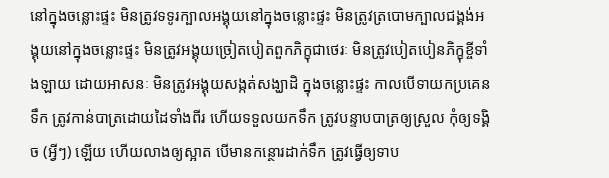នៅក្នុងចន្លោះផ្ទះ មិនត្រូវទទូរក្បាលអង្គុយនៅក្នុងចន្លោះផ្ទះ មិនត្រូវត្របោមក្បាលជង្គង់អង្គុយនៅក្នុងចន្លោះផ្ទះ មិនត្រូវអង្គុយច្រៀតបៀតពួកភិក្ខុជាថេរៈ មិនត្រូវបៀតបៀនភិក្ខុខ្ចីទាំងឡាយ ដោយអាសនៈ មិនត្រូវអង្គុយសង្កត់សង្ឃាដិ ក្នុងចន្លោះផ្ទះ កាលបើទាយកប្រគេនទឹក ត្រូវកាន់បាត្រដោយដៃទាំងពីរ ហើយទទួលយកទឹក ត្រូវបន្ទាបបាត្រឲ្យស្រួល កុំឲ្យទង្គិច (អ្វីៗ) ឡើយ ហើយលាងឲ្យស្អាត បើមានកន្ថោរដាក់ទឹក ត្រូវធ្វើឲ្យទាប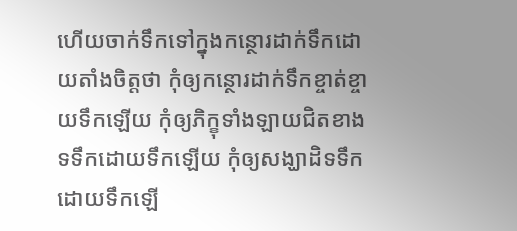ហើយចាក់ទឹកទៅក្នុងកន្ថោរដាក់ទឹកដោយតាំងចិត្តថា កុំឲ្យកន្ថោរដាក់ទឹកខ្ចាត់ខ្ចាយទឹកឡើយ កុំឲ្យភិក្ខុទាំងឡាយជិតខាងទទឹកដោយទឹកឡើយ កុំឲ្យសង្ឃាដិទទឹកដោយទឹកឡើ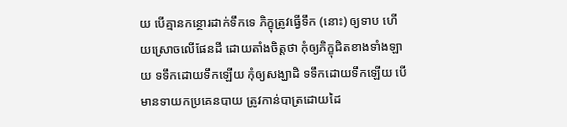យ បើគ្មានកន្ថោរដាក់ទឹកទេ ភិក្ខុត្រូវធ្វើទឹក (នោះ) ឲ្យទាប ហើយស្រោចលើផែនដី ដោយតាំងចិត្តថា កុំឲ្យភិក្ខុជិតខាងទាំងឡាយ ទទឹកដោយទឹកឡើយ កុំឲ្យសង្ឃាដិ ទទឹកដោយទឹកឡើយ បើមានទាយកប្រគេនបាយ ត្រូវកាន់បាត្រដោយដៃ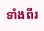ទាំងពីរ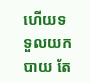ហើយទទួលយកបាយ តែ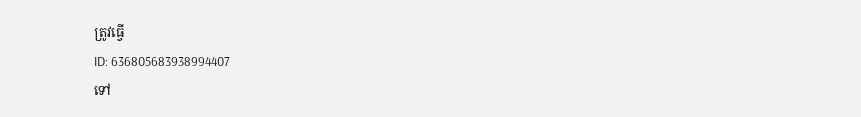ត្រូវធ្វើ
ID: 636805683938994407
ទៅ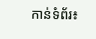កាន់ទំព័រ៖